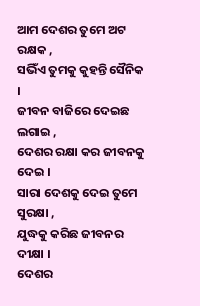ଆମ ଦେଶର ତୁମେ ଅଟ ରକ୍ଷକ ,
ସଭିଁଏ ତୁମକୁ କୁହନ୍ତି ସୈନିକ ।
ଜୀବନ ବାଜିରେ ଦେଇଛ ଲଗାଇ ,
ଦେଶର ରକ୍ଷା କର ଜୀବନକୁ ଦେଇ ।
ସାରା ଦେଶକୁ ଦେଇ ତୁମେ ସୁରକ୍ଷା ,
ଯୁଦ୍ଧକୁ କରିଛ ଜୀବନର ଦୀକ୍ଷା ।
ଦେଶର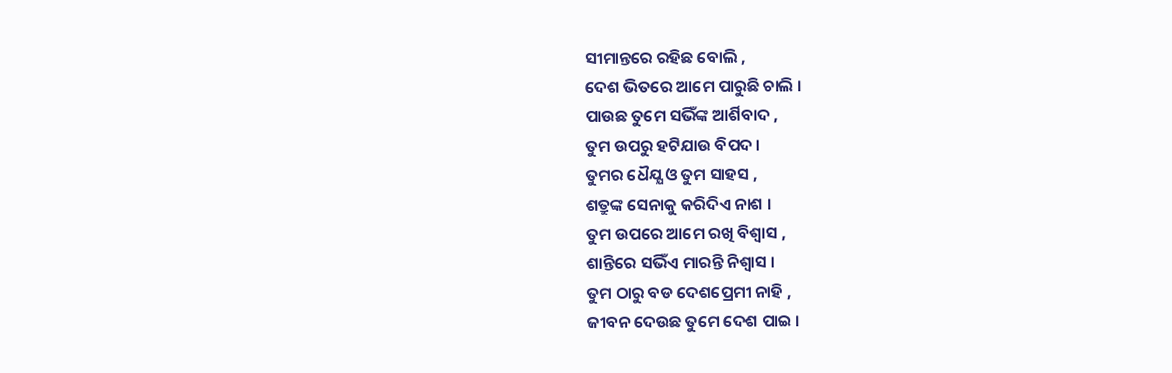ସୀମାନ୍ତରେ ରହିଛ ବୋଲି ,
ଦେଶ ଭିତରେ ଆମେ ପାରୁଛି ଚାଲି ।
ପାଉଛ ତୁମେ ସଭିଁଙ୍କ ଆର୍ଶିବାଦ ,
ତୁମ ଉପରୁ ହଟିଯାଉ ବିପଦ ।
ତୁମର ଧୈଯ୍ଯ ଓ ତୁମ ସାହସ ,
ଶତ୍ରୁଙ୍କ ସେନାକୁ କରିଦିଏ ନାଶ ।
ତୁମ ଉପରେ ଆମେ ରଖି ବିଶ୍ବାସ ,
ଶାନ୍ତିରେ ସଭିଁଏ ମାରନ୍ତି ନିଶ୍ବାସ ।
ତୁମ ଠାରୁ ବଡ ଦେଶପ୍ରେମୀ ନାହି ,
ଜୀବନ ଦେଉଛ ତୁମେ ଦେଶ ପାଇ ।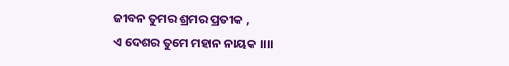ଜୀବନ ତୁମର ଶ୍ରମର ପ୍ରତୀକ ,
ଏ ଦେଶର ତୁମେ ମହାନ ନାୟକ ।।।।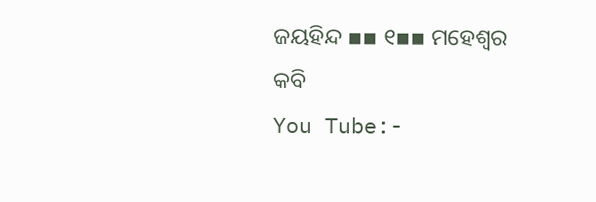ଜୟହିନ୍ଦ ▪▪ ୧▪▪ ମହେଶ୍ବର କବି
You Tube:-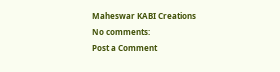Maheswar KABI Creations
No comments:
Post a Comment